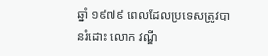ឆ្នាំ ១៩៧៩ ពេលដែលប្រទេសត្រូវបានរំដោះ លោក វណ្ឌី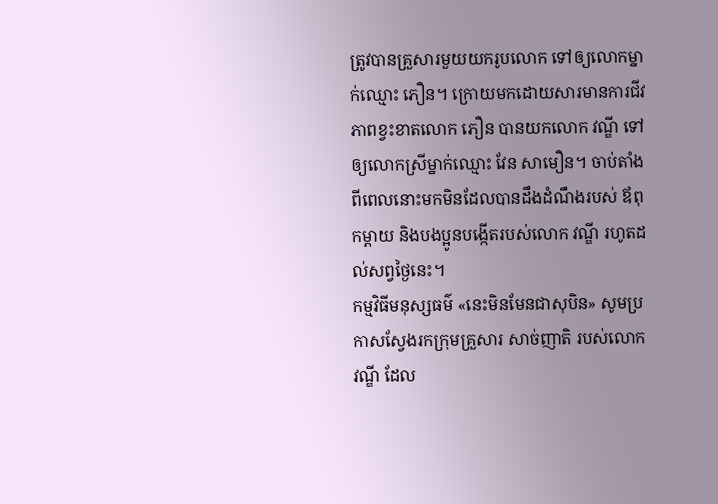ត្រូវបានគ្រួសារមួយយករូបលោក ទៅឲ្យលោកម្នាក់ឈ្មោះ ភឿន។ ក្រោយមកដោយសារមានការជីវភាពខ្វះខាតលោក ភឿន បានយកលោក វណ្ឌី ទៅឲ្យលោកស្រីម្នាក់ឈ្មោះ វែន សាមឿន។ ចាប់តាំងពីពេលនោះមកមិនដែលបានដឹងដំណឹងរបស់ ឪពុកម្ដាយ និងបងប្អូនបង្កើតរបស់លោក វណ្ឌី រហូតដល់សព្វថ្ងៃនេះ។
កម្មវិធីមនុស្សធម៌ «នេះមិនមែនជាសុបិន» សូមប្រកាសស្វែងរកក្រុមគ្រួសារ សាច់ញាតិ របស់លោក វណ្ឌី ដែល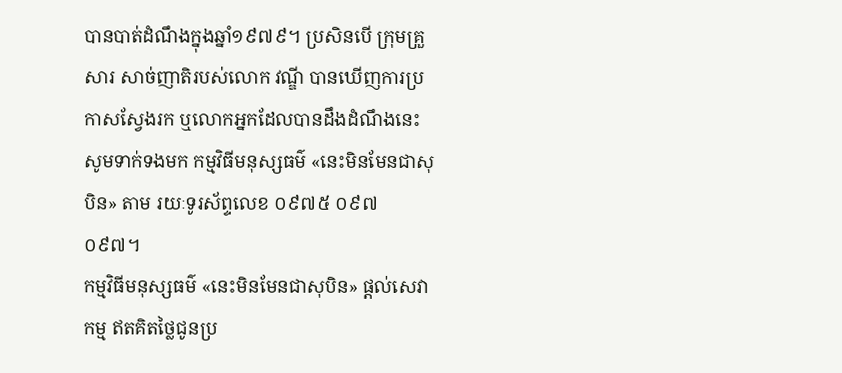បានបាត់ដំណឹងក្នុងឆ្នាំ១៩៧៩។ ប្រសិនបើ ក្រុមគ្រួសារ សាច់ញាតិរបស់លោក វណ្ឌី បានឃើញការប្រកាសស្វែងរក ឬលោកអ្នកដែលបានដឹងដំណឹងនេះ សូមទាក់ទងមក កម្មវិធីមនុស្សធម៌ «នេះមិនមែនជាសុបិន» តាម រយៈទូរស័ព្ទលេខ ០៩៧៥ ០៩៧ ០៩៧។
កម្មវិធីមនុស្សធម៌ «នេះមិនមែនជាសុបិន» ផ្ដល់សេវាកម្ម ឥតគិតថ្លៃជូនប្រ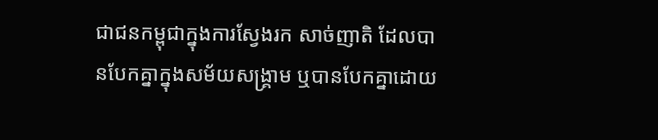ជាជនកម្ពុជាក្នុងការស្វែងរក សាច់ញាតិ ដែលបានបែកគ្នាក្នុងសម័យសង្គ្រាម ឬបានបែកគ្នាដោយ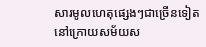សារមូលហេតុផ្សេងៗជាច្រើនទៀត នៅក្រោយសម័យស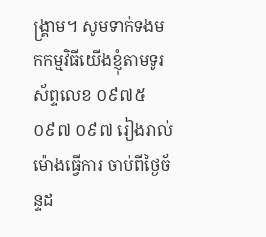ង្គ្រាម។ សូមទាក់ទងមកកម្មវិធីយើងខ្ញុំតាមទូរស័ព្ទលេខ ០៩៧៥ ០៩៧ ០៩៧ រៀងរាល់ម៉ោងធ្វើការ ចាប់ពីថ្ងៃច័ន្ទដ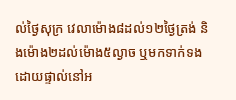ល់ថ្ងៃសុក្រ វេលាម៉ោង៨ដល់១២ថ្ងៃត្រង់ និងម៉ោង២ដល់ម៉ោង៥ល្ងាច ឬមកទាក់ទងដោយផ្ទាល់នៅអ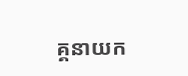គ្គនាយក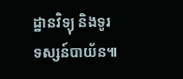ដ្ឋានវិទ្យុ និងទូរទស្សន៍បាយ័ន៕